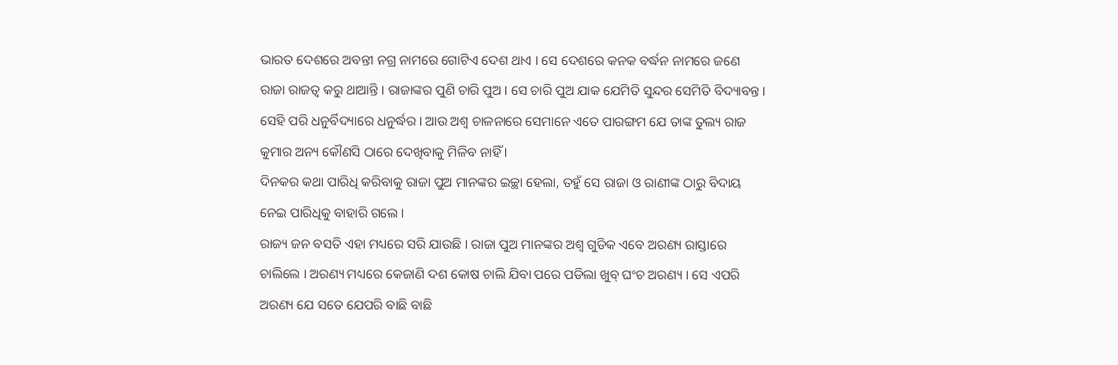ଭାରତ ଦେଶରେ ଅବନ୍ତୀ ନଗ୍ର ନାମରେ ଗୋଟିଏ ଦେଶ ଥାଏ । ସେ ଦେଶରେ କନକ ବର୍ଦ୍ଧନ ନାମରେ ଜଣେ ରାଜା ରାଜତ୍ୱ କରୁ ଥାଆନ୍ତି । ରାଜାଙ୍କର ପୁଣି ଚାରି ପୁଅ । ସେ ଚାରି ପୁଅ ଯାକ ଯେମିତି ସୁନ୍ଦର ସେମିତି ବିଦ୍ୟାବନ୍ତ । ସେହି ପରି ଧନୁର୍ବିଦ୍ୟାରେ ଧନୁର୍ଦ୍ଧର । ଆଉ ଅଶ୍ୱ ଚାଳନାରେ ସେମାନେ ଏତେ ପାରଙ୍ଗମ ଯେ ତାଙ୍କ ତୁଲ୍ୟ ରାଜ କୁମାର ଅନ୍ୟ କୌଣସି ଠାରେ ଦେଖିବାକୁ ମିଳିବ ନାହିଁ ।
ଦିନକର କଥା ପାରିଧି କରିବାକୁ ରାଜା ପୁଅ ମାନଙ୍କର ଇଚ୍ଛା ହେଲା, ତହୁଁ ସେ ରାଜା ଓ ରାଣୀଙ୍କ ଠାରୁ ବିଦାୟ ନେଇ ପାରିଧିକୁ ବାହାରି ଗଲେ ।
ରାଜ୍ୟ ଜନ ବସତି ଏହା ମଧ୍ୟରେ ସରି ଯାଉଛି । ରାଜା ପୁଅ ମାନଙ୍କର ଅଶ୍ୱ ଗୁଡିକ ଏବେ ଅରଣ୍ୟ ରାସ୍ତାରେ ଚାଲିଲେ । ଅରଣ୍ୟ ମଧ୍ୟରେ କେଜାଣି ଦଶ କୋଷ ଚାଲି ଯିବା ପରେ ପଡିଲା ଖୁବ୍ ଘଂଚ ଅରଣ୍ୟ । ସେ ଏପରି ଅରଣ୍ୟ ଯେ ସତେ ଯେପରି ବାଛି ବାଛି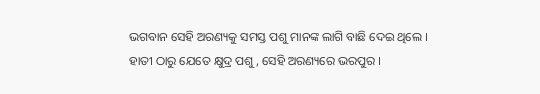ଭଗବାନ ସେହି ଅରଣ୍ୟକୁ ସମସ୍ତ ପଶୁ ମାନଙ୍କ ଲାଗି ବାଛି ଦେଇ ଥିଲେ ।
ହାତୀ ଠାରୁ ଯେତେ କ୍ଷୁଦ୍ର ପଶୁ, ସେହି ଅରଣ୍ୟରେ ଭରପୁର ।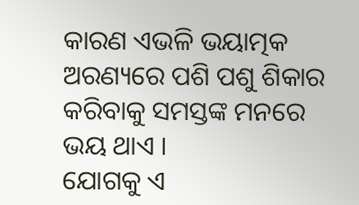କାରଣ ଏଭଳି ଭୟାତ୍ମକ ଅରଣ୍ୟରେ ପଶି ପଶୁ ଶିକାର କରିବାକୁ ସମସ୍ତଙ୍କ ମନରେ ଭୟ ଥାଏ ।
ଯୋଗକୁ ଏ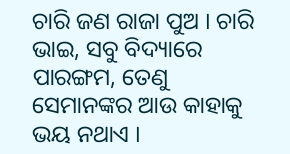ଚାରି ଜଣ ରାଜା ପୁଅ । ଚାରି ଭାଇ, ସବୁ ବିଦ୍ୟାରେ ପାରଙ୍ଗମ, ତେଣୁ ସେମାନଙ୍କର ଆଉ କାହାକୁ ଭୟ ନଥାଏ ।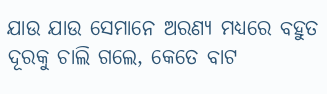ଯାଉ ଯାଉ ସେମାନେ ଅରଣ୍ୟ ମଧ୍ୟରେ ବହୁତ ଦୂରକୁ ଚାଲି ଗଲେ, କେତେ ବାଟ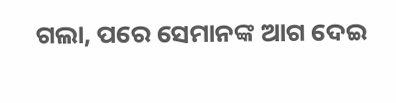ଗଲା, ପରେ ସେମାନଙ୍କ ଆଗ ଦେଇ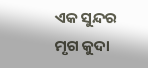ଏକ ସୁନ୍ଦର ମୃଗ କୁଦା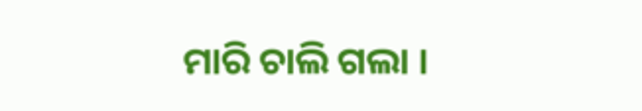ମାରି ଚାଲି ଗଲା ।